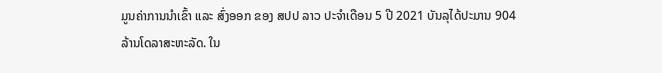ມູນຄ່າການນໍາເຂົ້າ ແລະ ສົ່ງອອກ ຂອງ ສປປ ລາວ ປະຈໍາເດືອນ 5 ປີ 2021 ບັນລຸໄດ້ປະມານ 904  ລ້ານໂດລາສະຫະລັດ. ໃນ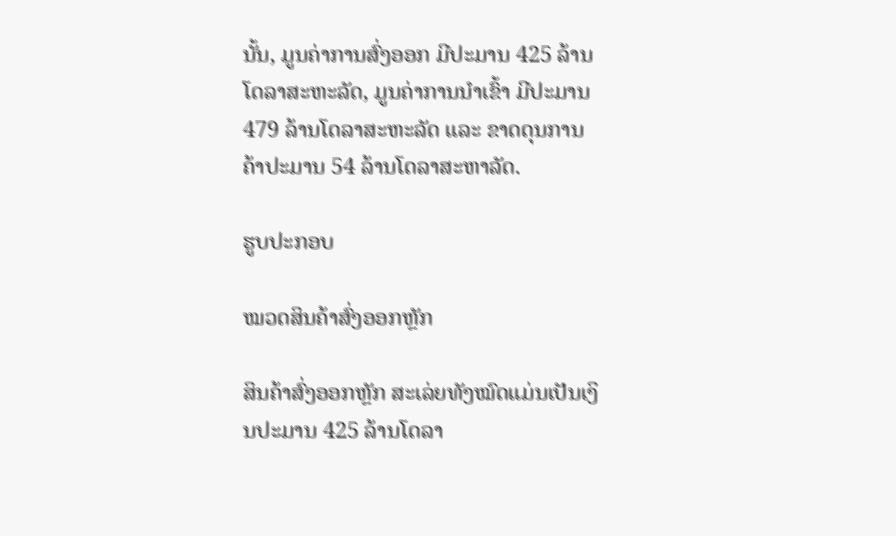ນັ້ນ, ມູນຄ່າການສົ່ງອອກ ມີປະມານ 425 ລ້ານໂດລາສະຫະລັດ, ມູນຄ່າການນໍາເຂົ້າ ມີປະມານ 479 ລ້ານໂດລາສະຫະລັດ ແລະ ຂາດດຸນການຄ້າປະມານ 54 ລ້ານໂດລາສະຫາລັດ.

ຮູບປະກອບ

ໝວດສິນຄ້າສົ່ງອອກຫຼັກ

ສິນຄ້າສົ່ງອອກຫຼັກ ສະເລ່ຍທັງໝົດແມ່ນເປັນເງິນປະມານ 425 ລ້ານໂດລາ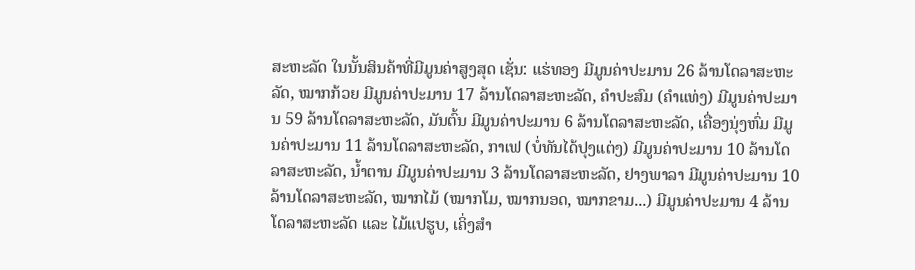ສະຫະລັດ ໃນນັ້ນສິນຄ້າທີ່ມີມູນຄ່າສູງສຸດ ເຊັ່ນ: ແຮ່ທອງ ມີມູນຄ່າປະມານ 26 ລ້ານໂດລາສະຫະລັດ, ໝາກກ້ວຍ ມີມູນຄ່າປະມານ 17 ລ້ານໂດລາສະຫະລັດ, ຄໍາປະສົມ (ຄຳແທ່ງ) ມີມູນຄ່າປະມານ 59 ລ້ານໂດລາສະຫະລັດ, ມັນຕົ້ນ ມີມູນຄ່າປະມານ 6 ລ້ານໂດລາສະຫະລັດ, ເຄື່ອງນຸ່ງຫົ່ມ ມີມູນຄ່າປະມານ 11 ລ້ານໂດລາສະຫະລັດ, ກາເຟ (ບໍ່ທັນໄດ້ປຸງແຕ່ງ) ມີມູນຄ່າປະມານ 10 ລ້ານໂດລາສະຫະລັດ, ນໍ້າຕານ ມີມູນຄ່າປະມານ 3 ລ້ານໂດລາສະຫະລັດ, ຢາງພາລາ ມີມູນຄ່າປະມານ 10 ລ້ານໂດລາສະຫະລັດ, ໝາກໄມ້ (ໝາກໂມ, ໝາກນອດ, ໝາກຂາມ...) ມີມູນຄ່າປະມານ 4 ລ້ານໂດລາສະຫະລັດ ແລະ ໄມ້ແປຮູບ, ເຄິ່ງສຳ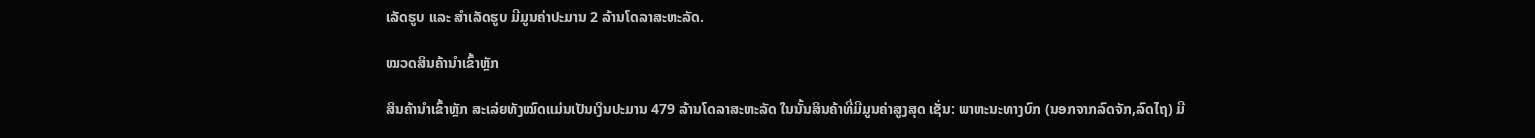ເລັດຮູບ ແລະ ສຳເລັດຮູບ ມີມູນຄ່າປະມານ 2 ລ້ານໂດລາສະຫະລັດ.

ໝວດສິນຄ້ານໍາເຂົ້າຫຼັກ

ສິນຄ້ານໍາເຂົ້າຫຼັກ ສະເລ່ຍທັງໝົດແມ່ນເປັນເງິນປະມານ 479 ລ້ານໂດລາສະຫະລັດ ໃນນັ້ນສິນຄ້າທີ່ມີມູນຄ່າສູງສຸດ ເຊັ່ນ: ພາຫະນະທາງບົກ (ນອກຈາກລົດຈັກ,ລົດໄຖ) ມີ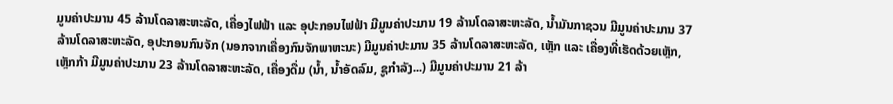ມູນຄ່າປະມານ 45 ລ້ານໂດລາສະຫະລັດ, ເຄື່ອງໄຟຟ້າ ແລະ ອຸປະກອນໄຟຟ້າ ມີມູນຄ່າປະມານ 19 ລ້ານໂດລາສະຫະລັດ, ນ້ຳມັນກາຊວນ ມີມູນຄ່າປະມານ 37 ລ້ານໂດລາສະຫະລັດ, ອຸປະກອນກົນຈັກ (ນອກຈາກເຄື່ອງກົນຈັກພາຫະນະ) ມີມູນຄ່າປະມານ 35 ລ້ານໂດລາສະຫະລັດ, ເຫຼັກ ແລະ ເຄື່ອງທີ່ເຮັດດ້ວຍເຫຼັກ, ເຫຼັກກ້າ ມີມູນຄ່າປະມານ 23 ລ້ານໂດລາສະຫະລັດ, ເຄື່ອງດື່ມ (ນໍ້າ, ນໍ້າອັດລົມ, ຊູກໍາລັງ...) ມີມູນຄ່າປະມານ 21 ລ້າ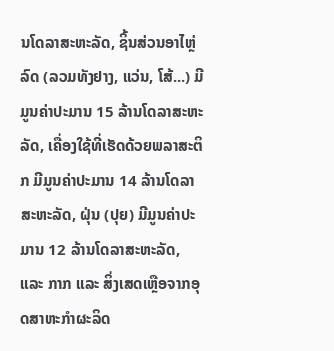ນໂດລາສະຫະລັດ, ຊິ້ນສ່ວນອາໄຫຼ່ລົດ (ລວມທັງຢາງ, ແວ່ນ, ໂສ້...) ມີມູນຄ່າປະມານ 15 ລ້ານໂດລາສະຫະລັດ, ເຄື່ອງໃຊ້ທີ່ເຮັດດ້ວຍພລາສະຕິກ ມີມູນຄ່າປະມານ 14 ລ້ານໂດລາສະຫະລັດ, ຝຸ່ນ (ປຸຍ) ມີມູນຄ່າປະມານ 12 ລ້ານໂດລາສະຫະລັດ, ແລະ ກາກ ແລະ ສິ່ງເສດເຫຼືອຈາກອຸດສາຫະກຳຜະລິດ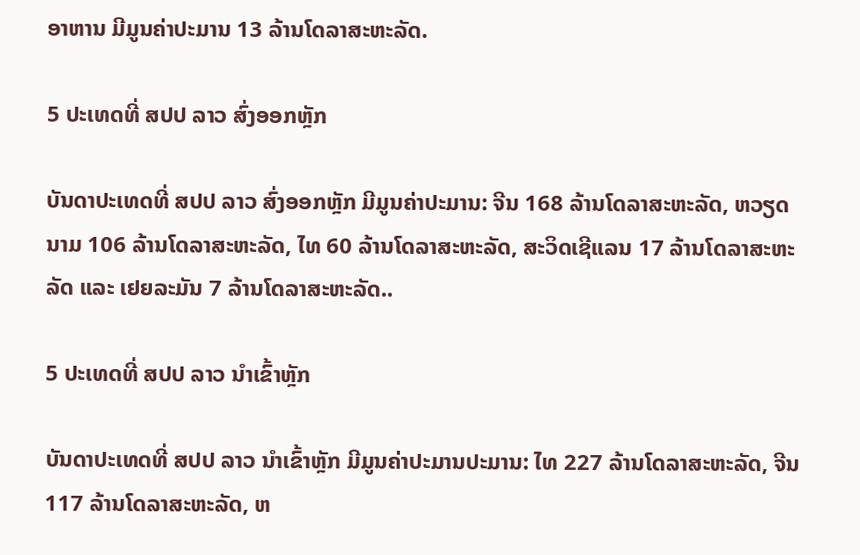ອາຫານ ມີມູນຄ່າປະມານ 13 ລ້ານໂດລາສະຫະລັດ.

5 ປະເທດທີ່ ສປປ ລາວ ສົ່ງອອກຫຼັກ

ບັນດາປະເທດທີ່ ສປປ ລາວ ສົ່ງອອກຫຼັກ ມີມູນຄ່າປະມານ: ຈີນ 168 ລ້ານໂດລາສະຫະລັດ, ຫວຽດນາມ 106 ລ້ານໂດລາສະຫະລັດ, ໄທ 60 ລ້ານໂດລາສະຫະລັດ, ສະວິດເຊີແລນ 17 ລ້ານໂດລາສະຫະລັດ ແລະ ເຢຍລະມັນ 7 ລ້ານໂດລາສະຫະລັດ..

5 ປະເທດທີ່ ສປປ ລາວ ນໍາເຂົ້າຫຼັກ

ບັນດາປະເທດທີ່ ສປປ ລາວ ນໍາເຂົ້າຫຼັກ ມີມູນຄ່າປະມານປະມານ: ໄທ 227 ລ້ານໂດລາສະຫະລັດ, ຈີນ 117 ລ້ານໂດລາສະຫະລັດ, ຫ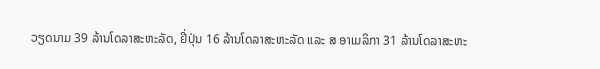ວຽດນາມ 39 ລ້ານໂດລາສະຫະລັດ, ຢີ່ປຸ່ນ 16 ລ້ານໂດລາສະຫະລັດ ແລະ ສ ອາເມລິກາ 31 ລ້ານໂດລາສະຫະ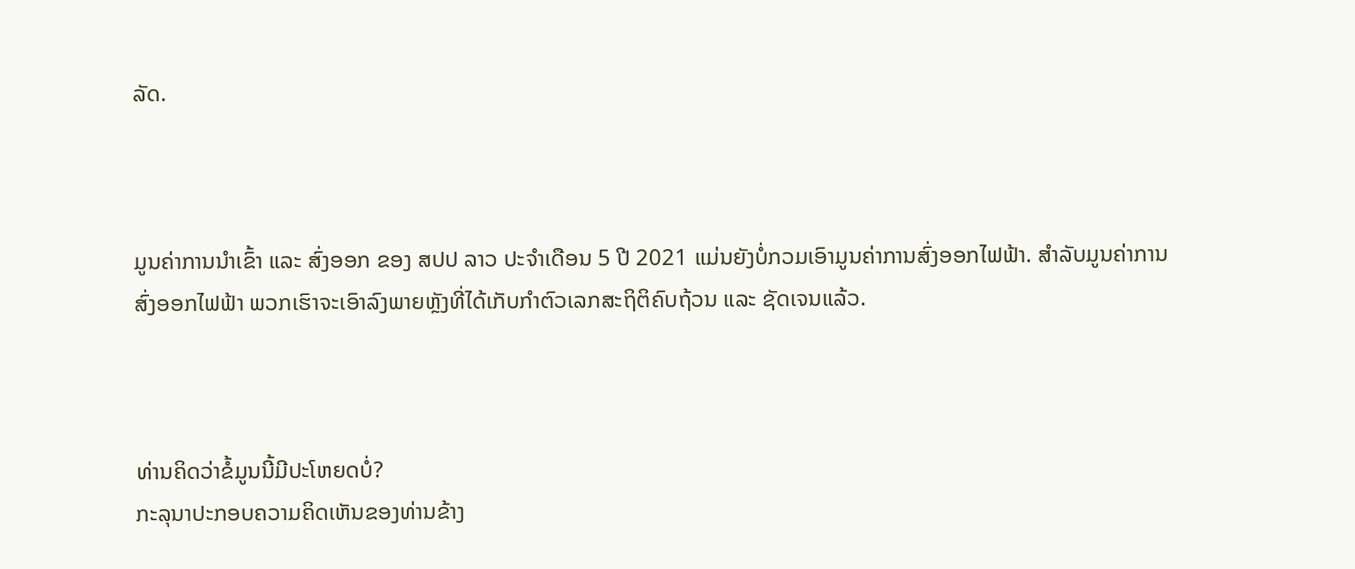ລັດ.



ມູນຄ່າການນໍາເຂົ້າ ແລະ ສົ່ງອອກ ຂອງ ສປປ ລາວ ປະຈໍາເດືອນ 5 ປີ 2021 ແມ່ນຍັງບໍ່ກວມເອົາມູນຄ່າການສົ່ງອອກໄຟຟ້າ. ສໍາລັບມູນຄ່າການສົ່ງອອກໄຟຟ້າ ພວກເຮົາຈະເອົາລົງພາຍຫຼັງທີ່ໄດ້ເກັບກໍາຕົວເລກສະຖິຕິຄົບຖ້ວນ ແລະ ຊັດເຈນແລ້ວ.



ທ່ານຄິດວ່າຂໍ້ມູນນີ້ມີປະໂຫຍດບໍ່?
ກະລຸນາປະກອບຄວາມຄິດເຫັນຂອງທ່ານຂ້າງ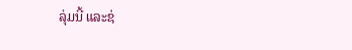ລຸ່ມນີ້ ແລະຊ່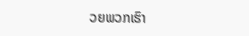ວຍພວກເຮົາ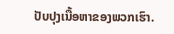ປັບປຸງເນື້ອຫາຂອງພວກເຮົາ.